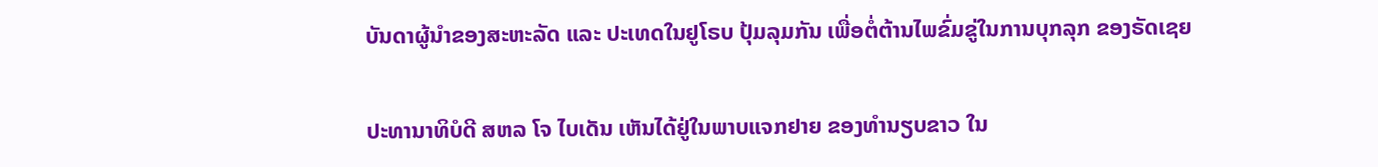ບັນດາຜູ້ນຳຂອງສະຫະລັດ ແລະ ປະເທດໃນຢູໂຣບ ປຸ້ມລຸມກັນ ເພື່ອຕໍ່ຕ້ານໄພຂົ່ມຂູ່ໃນການບຸກລຸກ ຂອງຣັດເຊຍ

ປະທານາທິບໍດີ ສຫລ ໂຈ ໄບເດັນ ເຫັນໄດ້ຢູ່ໃນພາບແຈກຢາຍ ຂອງທຳນຽບຂາວ ໃນ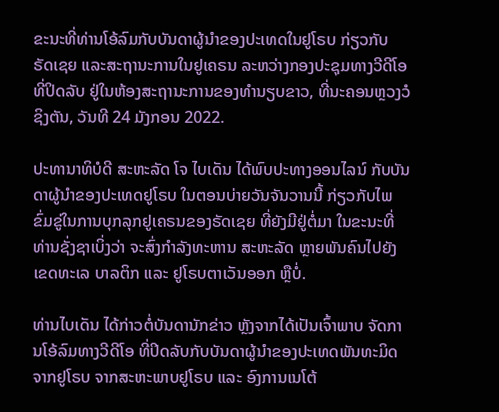ຂະນະທີ່ທ່ານໂອ້ລົມກັບບັນດາຜູ້ນຳຂອງປະເທດໃນຢູໂຣບ ກ່ຽວກັບ ຣັດເຊຍ ແລະສະຖານະການໃນຢູເຄຣນ ລະຫວ່າງກອງປະຊຸມທາງວີດີໂອທີ່ປິດລັບ ຢູ່ໃນຫ້ອງສະຖານະການຂອງທຳນຽບຂາວ, ທີ່ນະຄອນຫຼວງວໍຊິງຕັນ, ວັນທີ 24 ມັງກອນ 2022.

ປະທານາທິບໍດີ ສະຫະລັດ ໂຈ ໄບເດັນ ໄດ້ພົບປະທາງອອນໄລນ໌ ກັບບັນດາຜູ້ນຳຂອງປະເທດຢູໂຣບ ໃນຕອນບ່າຍວັນຈັນວານນີ້ ກ່ຽວກັບໄພຂົ່ມຂູ່ໃນການບຸກລຸກຢູເຄຣນຂອງຣັດເຊຍ ທີ່ຍັງມີຢູ່ຕໍ່ມາ ໃນຂະນະທີ່ທ່ານຊັ່ງຊາເບິ່ງວ່າ ຈະສົ່ງກຳລັງທະຫານ ສະຫະລັດ ຫຼາຍພັນຄົນໄປຍັງເຂດທະເລ ບາລຕິກ ແລະ ຢູໂຣບຕາເວັນອອກ ຫຼືບໍ່.

ທ່ານໄບເດັນ ໄດ້ກ່າວຕໍ່ບັນດານັກຂ່າວ ຫຼັງຈາກໄດ້ເປັນເຈົ້າພາບ ຈັດການໂອ້ລົມທາງວີດີໂອ ທີ່ປິດລັບກັບບັນດາຜູ້ນຳຂອງປະເທດພັນທະມິດຈາກຢູໂຣບ ຈາກສະຫະພາບຢູໂຣບ ແລະ ອົງການເນໂຕ້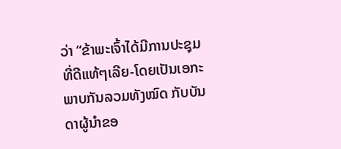ວ່າ “ຂ້າພະເຈົ້າໄດ້ມີການປະຊຸມທີ່ດີແທ້ໆເລີຍ-ໂດຍເປັນເອກະພາບກັນລວມທັງໝົດ ກັບບັນດາຜູ້ນຳຂອ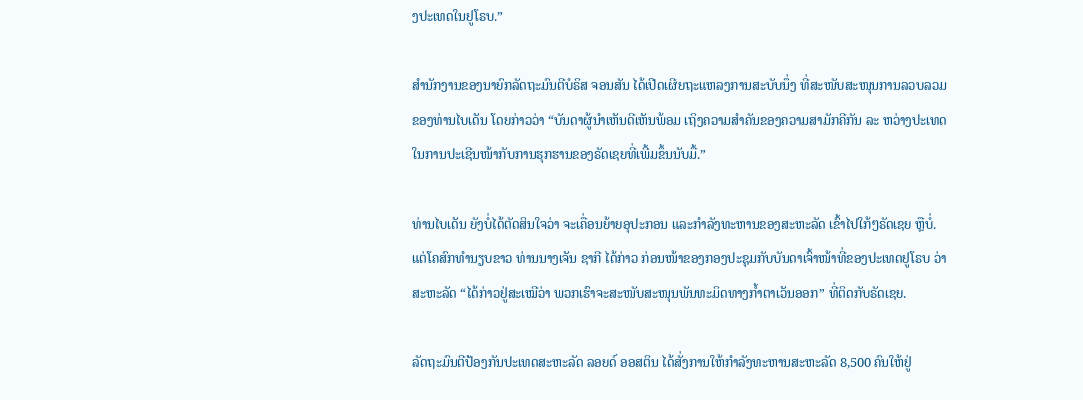ງປະເທດໃນຢູໂຣບ.”

ສຳນັກງານຂອງນາຍົກລັດຖະມົນຕີບໍຣິສ ຈອນສັນ ໄດ້ເປີດເຜີຍຖະແຫລງການສະບັບນຶ່ງ ທີ່ສະໜັບສະໜຸນການລວບລວມຂອງທ່ານໄບເດັນ ໂດຍກ່າວວ່າ “ບັນດາຜູ້ນຳເຫັນດີເຫັນພ້ອມ ເຖິງຄວາມສຳຄັນຂອງຄວາມສາມັກຄີກັນ ລະ ຫວ່າງປະເທດ ໃນການປະເຊີນໜ້າກັບການຮຸກຮານຂອງຣັດເຊຍທີ່ເພີ້ມຂຶ້ນນັບມື້.”

ທ່ານໄບເດັນ ຍັງບໍ່ໄດ້ຕັດສິນໃຈວ່າ ຈະເຄື່ອນຍ້າຍອຸປະກອນ ແລະກຳລັງທະຫານຂອງສະຫະລັດ ເຂົ້າໄປໃກ້ໆຣັດເຊຍ ຫຼືບໍ່. ແຕ່ໂຄສົກທຳນຽບຂາວ ທ່ານນາງເຈັນ ຊາກີ ໄດ້ກ່າວ ກ່ອນໜ້າຂອງກອງປະຊຸມກັບບັນດາເຈົ້າໜ້າທີ່ຂອງປະເທດຢູໂຣບ ວ່າ ສະຫະລັດ “ໄດ້ກ່າວຢູ່ສະເໝີວ່າ ພວກເຮົາຈະສະໜັບສະໜຸນພັນທະມິດທາງກ້ຳຕາເວັນອອກ” ທີ່ຕິດກັບຣັດເຊຍ.

ລັດຖະມົນຕີປ້ອງກັນປະເທດສະຫະລັດ ລອຍດ໌ ອອສຕິນ ໄດ້ສັ່ງການໃຫ້ກຳລັງທະຫານສະຫະລັດ 8,500 ຄົນໃຫ້ຢູ່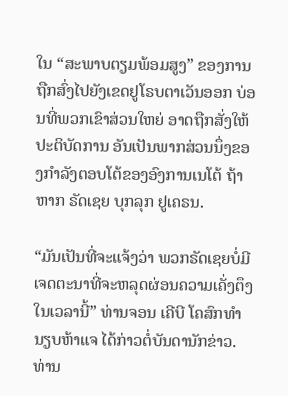ໃນ “ສະພາບຕຽມພ້ອມສູງ” ຂອງການຖືກສົ່ງໄປຍັງເຂດຢູໂຣບຕາເວັນອອກ ບ່ອນທີ່ພວກເຂົາສ່ວນໃຫຍ່ ອາດຖືກສັ່ງໃຫ້ປະຕິບັດການ ອັນເປັນພາກສ່ວນນຶ່ງຂອງກຳລັງຕອບໂຕ້ຂອງອົງການເນໂຕ້ ຖ້າຫາກ ຣັດເຊຍ ບຸກລຸກ ຢູເຄຣນ.

“ມັນເປັນທີ່ຈະແຈ້ງວ່າ ພວກຣັດເຊຍບໍ່ມີເຈດຕະນາທີ່ຈະຫລຸດຜ່ອນຄວາມເຄັ່ງຕຶງ ໃນເວລານີ້” ທ່ານຈອນ ເຄີບີ ໂຄສົກທຳນຽບຫ້າແຈ ໄດ້ກ່າວຕໍ່ບັນດານັກຂ່າວ. ທ່ານ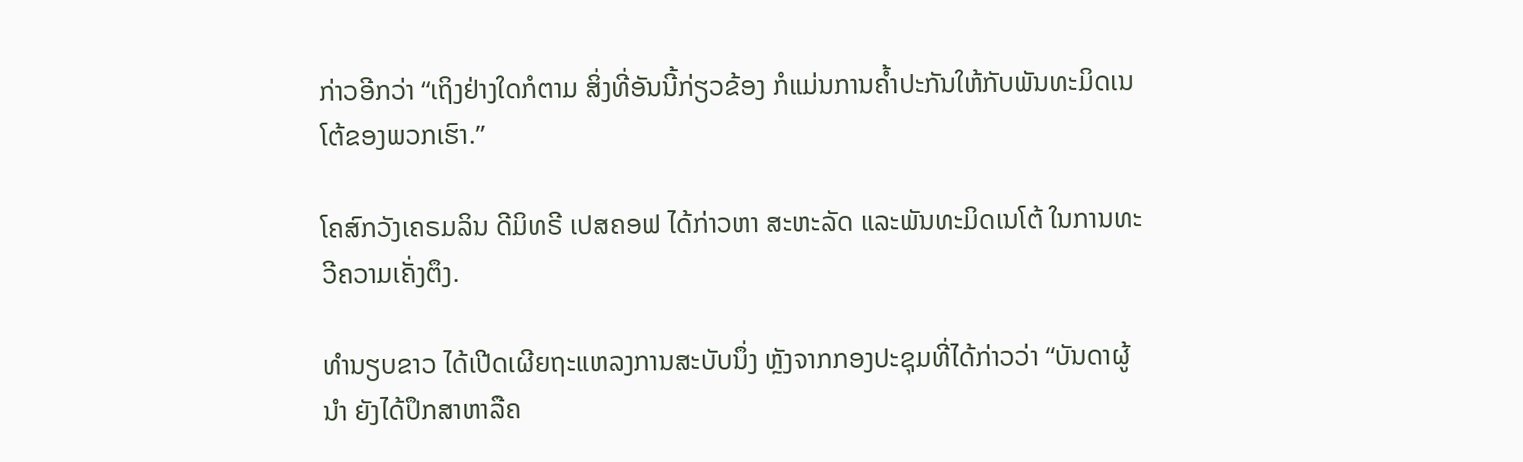ກ່າວອີກວ່າ “ເຖິງຢ່າງໃດກໍຕາມ ສິ່ງທີ່ອັນນີ້ກ່ຽວຂ້ອງ ກໍແມ່ນການຄ້ຳປະກັນໃຫ້ກັບພັນທະມິດເນໂຕ້ຂອງພວກເຮົາ.”

ໂຄສົກວັງເຄຣມລິນ ດີມິທຣີ ເປສຄອຟ ໄດ້ກ່າວຫາ ສະຫະລັດ ແລະພັນທະມິດເນໂຕ້ ໃນການທະວີຄວາມເຄັ່ງຕຶງ.

ທຳນຽບຂາວ ໄດ້ເປີດເຜີຍຖະແຫລງການສະບັບນຶ່ງ ຫຼັງຈາກກອງປະຊຸມທີ່ໄດ້ກ່າວວ່າ “ບັນດາຜູ້ນຳ ຍັງໄດ້ປຶກສາຫາລືຄ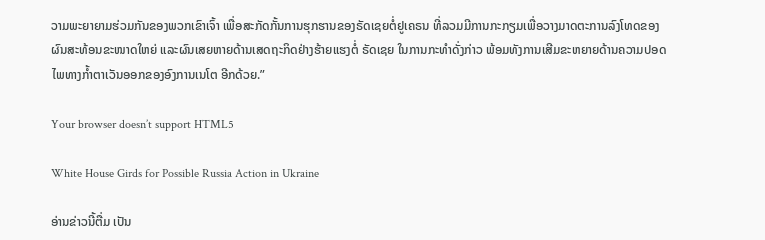ວາມພະຍາຍາມຮ່ວມກັນຂອງພວກເຂົາເຈົ້າ ເພື່ອສະກັດກັ້ນການຮຸກຮານຂອງຣັດເຊຍຕໍ່ຢູເຄຣນ ທີ່ລວມມີການກະກຽມເພື່ອວາງມາດຕະການລົງໂທດຂອງຜົນສະທ້ອນຂະໜາດໃຫຍ່ ແລະຜົນເສຍຫາຍດ້ານເສດຖະກິດຢ່າງຮ້າຍແຮງຕໍ່ ຣັດເຊຍ ໃນການກະທຳດັ່ງກ່າວ ພ້ອມທັງການເສີມຂະຫຍາຍດ້ານຄວາມປອດໄພທາງກ້ຳຕາເວັນອອກຂອງອົງການເນໂຕ ອີກດ້ວຍ.”

Your browser doesn’t support HTML5

White House Girds for Possible Russia Action in Ukraine

ອ່ານຂ່າວນີ້ຕື່ມ ເປັນ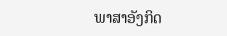ພາສາອັງກິດ